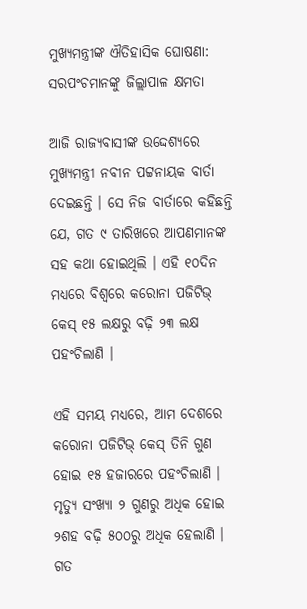ମୁଖ୍ୟମନ୍ତ୍ରୀଙ୍କ ଐତିହାସିକ ଘୋଷଣା: ସରପଂଚମାନଙ୍କୁ ଜିଲ୍ଲାପାଳ କ୍ଷମତା

ଆଜି ରାଜ୍ୟବାସୀଙ୍କ ଉଦ୍ଦେଶ୍ୟରେ ମୁଖ୍ୟମନ୍ତ୍ରୀ ନବୀନ ପଟ୍ଟନାୟକ ବାର୍ତା ଦେଇଛନ୍ତି । ସେ ନିଜ ବାର୍ତାରେ କହିଛନ୍ତି ଯେ, ଗତ ୯ ତାରିଖରେ ଆପଣମାନଙ୍କ ସହ କଥା ହୋଇଥିଲି । ଏହି ୧୦ଦିନ ମଧ୍ୟରେ ବିଶ୍ୱରେ କରୋନା ପଜିଟିଭ୍ କେସ୍ ୧୫ ଲକ୍ଷରୁ ବଢ଼ି ୨୩ ଲକ୍ଷ ପହଂଚିଲାଣି ।

ଏହି ସମୟ ମଧ୍ୟରେ, ଆମ ଦେଶରେ କରୋନା ପଜିଟିଭ୍ କେସ୍ ତିନି ଗୁଣ ହୋଇ ୧୫ ହଜାରରେ ପହଂଚିଲାଣି । ମୃତ୍ୟୁ ସଂଖ୍ୟା ୨ ଗୁଣରୁ ଅଧିକ ହୋଇ ୨ଶହ ବଢ଼ି ୫୦୦ରୁ ଅଧିକ ହେଲାଣି । ଗତ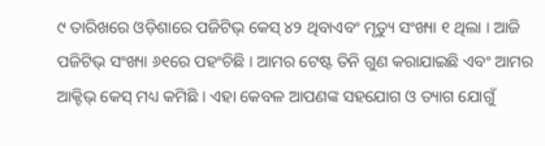୯ ତାରିଖରେ ଓଡ଼ିଶାରେ ପଜିଟିଭ୍ କେସ୍ ୪୨ ଥିବାଏବଂ ମୃତ୍ୟୁ ସଂଖ୍ୟା ୧ ଥିଲା । ଆଜି ପଜିଟିଭ୍ ସଂଖ୍ୟା ୬୧ରେ ପହଂଚିଛି । ଆମର ଟେଷ୍ଟ ତିନି ଗୁଣ କରାଯାଇଛି ଏବଂ ଆମର ଆକ୍ଟିଭ୍ କେସ୍ ମଧ୍ୟ କମିଛି । ଏହା କେବଳ ଆପଣଙ୍କ ସହଯୋଗ ଓ ତ୍ୟାଗ ଯୋଗୁଁ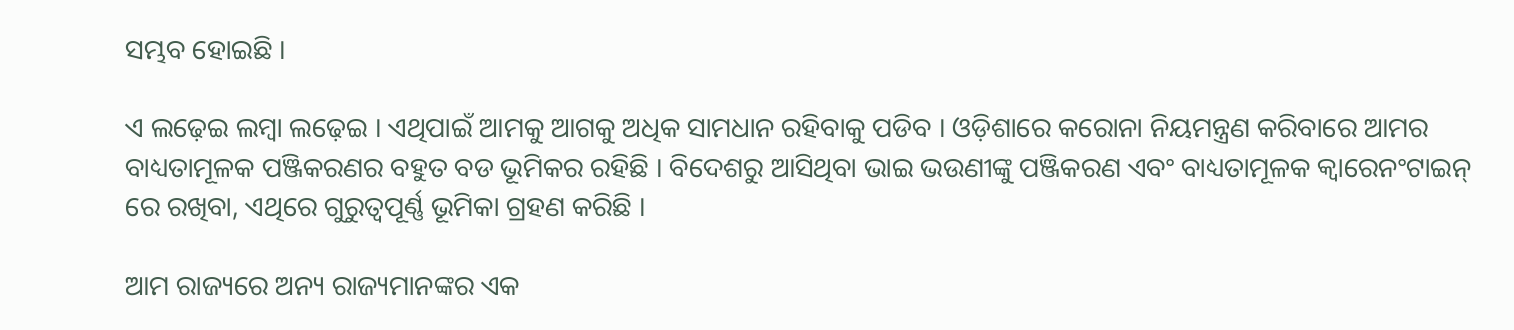ସମ୍ଭବ ହୋଇଛି ।

ଏ ଲଢ଼େଇ ଲମ୍ବା ଲଢ଼େଇ । ଏଥିପାଇଁ ଆମକୁ ଆଗକୁ ଅଧିକ ସାମଧାନ ରହିବାକୁ ପଡିବ । ଓଡ଼ିଶାରେ କରୋନା ନିୟମନ୍ତ୍ରଣ କରିବାରେ ଆମର ବାଧ୍ୟତାମୂଳକ ପଞ୍ଜିକରଣର ବହୁତ ବଡ ଭୂମିକର ରହିଛି । ବିଦେଶରୁ ଆସିଥିବା ଭାଇ ଭଉଣୀଙ୍କୁ ପଞ୍ଜିକରଣ ଏବଂ ବାଧ୍ୟତାମୂଳକ କ୍ୱାରେନଂଟାଇନ୍ ରେ ରଖିବା, ଏଥିରେ ଗୁରୁତ୍ୱପୂର୍ଣ୍ଣ ଭୂମିକା ଗ୍ରହଣ କରିଛି ।

ଆମ ରାଜ୍ୟରେ ଅନ୍ୟ ରାଜ୍ୟମାନଙ୍କର ଏକ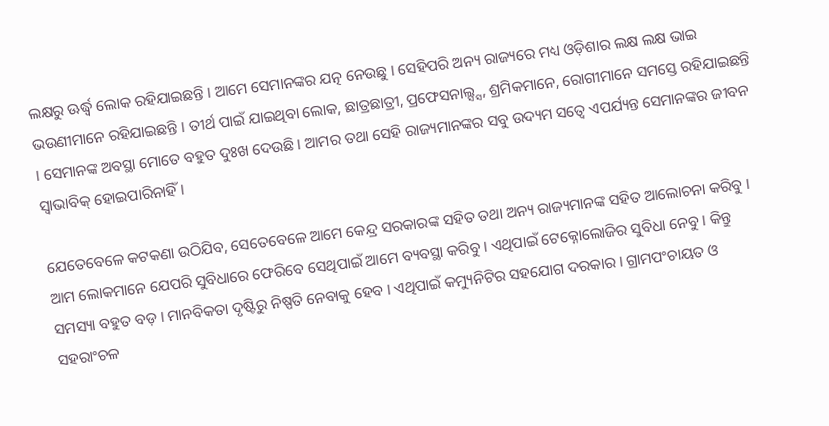ଲକ୍ଷରୁ ଊର୍ଦ୍ଧ୍ୱ ଲୋକ ରହିଯାଇଛନ୍ତି । ଆମେ ସେମାନଙ୍କର ଯତ୍ନ ନେଉଛୁ । ସେହିପରି ଅନ୍ୟ ରାଜ୍ୟରେ ମଧ୍ୟ ଓଡ଼ିଶାର ଲକ୍ଷ ଲକ୍ଷ ଭାଇ ଭଉଣୀମାନେ ରହିଯାଇଛନ୍ତି । ତୀର୍ଥ ପାଇଁ ଯାଇଥିବା ଲୋକ, ଛାତ୍ରଛାତ୍ରୀ, ପ୍ରଫେସନାଲ୍ସ୍ସ, ଶ୍ରମିକମାନେ, ରୋଗୀମାନେ ସମସ୍ତେ ରହିଯାଇଛନ୍ତି । ସେମାନଙ୍କ ଅବସ୍ଥା ମୋତେ ବହୁତ ଦୁଃଖ ଦେଉଛି । ଆମର ତଥା ସେହି ରାଜ୍ୟମାନଙ୍କର ସବୁ ଉଦ୍ୟମ ସତ୍ୱେ ଏପର୍ଯ୍ୟନ୍ତ ସେମାନଙ୍କର ଜୀବନ ସ୍ୱାଭାବିକ୍ ହୋଇପାରିନାହିଁ ।

ଯେତେବେଳେ କଟକଣା ଉଠିଯିବ, ସେତେବେଳେ ଆମେ କେନ୍ଦ୍ର ସରକାରଙ୍କ ସହିତ ତଥା ଅନ୍ୟ ରାଜ୍ୟମାନଙ୍କ ସହିତ ଆଲୋଚନା କରିବୁ । ଆମ ଲୋକମାନେ ଯେପରି ସୁବିଧାରେ ଫେରିବେ ସେଥିପାଇଁ ଆମେ ବ୍ୟବସ୍ଥା କରିବୁ । ଏଥିପାଇଁ ଟେକ୍ନୋଲୋଜିର ସୁବିଧା ନେବୁ । କିନ୍ତୁ ସମସ୍ୟା ବହୁତ ବଡ଼ । ମାନବିକତା ଦୃଷ୍ଟିରୁ ନିଷ୍ପତି ନେବାକୁ ହେବ । ଏଥିପାଇଁ କମ୍ୟୁନିଟିର ସହଯୋଗ ଦରକାର । ଗ୍ରାମପଂଚାୟତ ଓ ସହରାଂଚଳ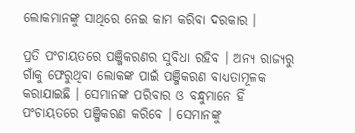ଲୋକମାନଙ୍କୁ ସାଥିରେ ନେଇ କାମ କରିବା ଦରକାର ।

ପ୍ରତି ପଂଚାୟତରେ ପଞ୍ଜିକରଣର ସୁବିଧା ରହିବ । ଅନ୍ୟ ରାଜ୍ୟରୁ ଗାଁକୁ ଫେରୁଥିବା ଲୋକଙ୍କ ପାଇଁ ପଞ୍ଜିକରଣ ବାଧ୍ୟତାମୂଳକ କରାଯାଇଛି । ସେମାନଙ୍କ ପରିବାର ଓ ବନ୍ଧୁମାନେ ହିଁ ପଂଚାୟତରେ ପଞ୍ଜିକରଣ କରିବେ । ସେମାନଙ୍କୁ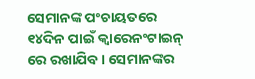ସେମାନଙ୍କ ପଂଚାୟତରେ ୧୪ଦିନ ପାଇଁ କ୍ୱାରେନଂଟାଇନ୍ ରେ ରଖାଯିବ । ସେମାନଙ୍କର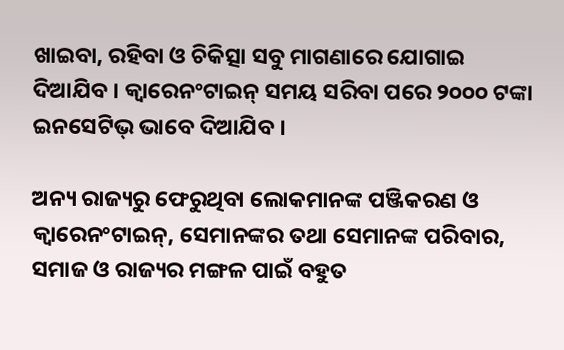ଖାଇବା, ରହିବା ଓ ଚିକିତ୍ସା ସବୁ ମାଗଣାରେ ଯୋଗାଇ ଦିଆଯିବ । କ୍ୱାରେନଂଟାଇନ୍ ସମୟ ସରିବା ପରେ ୨୦୦୦ ଟଙ୍କା ଇନସେଟିଭ୍ ଭାବେ ଦିଆଯିବ ।

ଅନ୍ୟ ରାଜ୍ୟରୁ ଫେରୁଥିବା ଲୋକମାନଙ୍କ ପଞ୍ଜିକରଣ ଓ କ୍ୱାରେନଂଟାଇନ୍‌, ସେମାନଙ୍କର ତଥା ସେମାନଙ୍କ ପରିବାର, ସମାଜ ଓ ରାଜ୍ୟର ମଙ୍ଗଳ ପାଇଁ ବହୁତ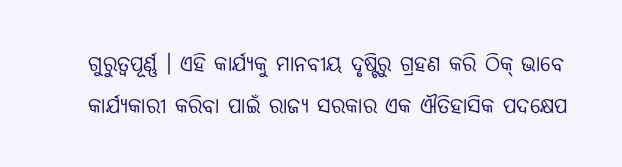ଗୁରୁତ୍ୱପୂର୍ଣ୍ଣ । ଏହି କାର୍ଯ୍ୟକୁ ମାନବୀୟ ଦୃଷ୍ଟିରୁ ଗ୍ରହଣ କରି ଠିକ୍ ଭାବେ କାର୍ଯ୍ୟକାରୀ କରିବା ପାଇଁ ରାଜ୍ୟ ସରକାର ଏକ ଐତିହାସିକ ପଦକ୍ଷେପ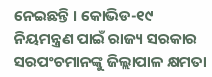ନେଇଛନ୍ତି । କୋଭିଡ-୧୯ ନିୟମନ୍ତ୍ରଣ ପାଇଁ ରାଜ୍ୟ ସରକାର ସରପଂଚମାନଙ୍କୁ ଜିଲ୍ଲାପାଳ କ୍ଷମତା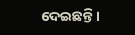ଦେଇଛନ୍ତି ।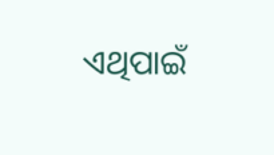ଏଥିପାଇଁ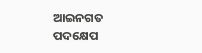ଆଇନଗତ ପଦକ୍ଷେପ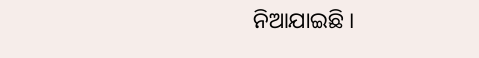ନିଆଯାଇଛି ।